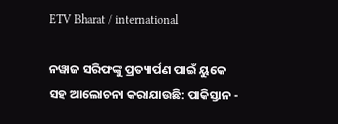ETV Bharat / international

ନୱାଜ ସରିଫଙ୍କୁ ପ୍ରତ୍ୟାର୍ପଣ ପାଇଁ ୟୁକେ ସହ ଆଲୋଚନା କରାଯାଉଛି: ପାକିସ୍ତାନ -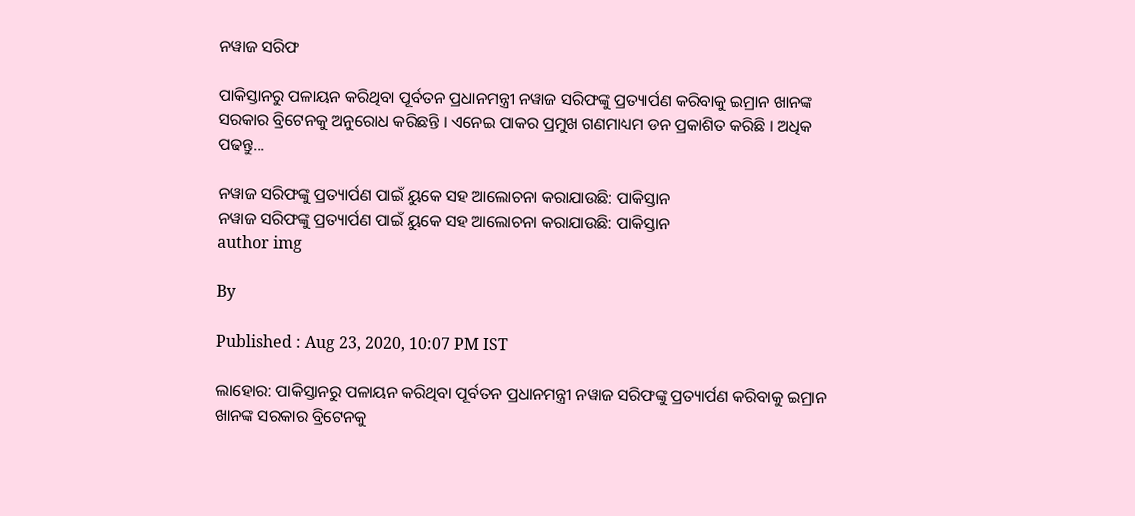ନୱାଜ ସରିଫ

ପାକିସ୍ତାନରୁ ପଳାୟନ କରିଥିବା ପୂର୍ବତନ ପ୍ରଧାନମନ୍ତ୍ରୀ ନୱାଜ ସରିଫଙ୍କୁ ପ୍ରତ୍ୟାର୍ପଣ କରିବାକୁ ଇମ୍ରାନ ଖାନଙ୍କ ସରକାର ବ୍ରିଟେନକୁ ଅନୁରୋଧ କରିଛନ୍ତି । ଏନେଇ ପାକର ପ୍ରମୁଖ ଗଣମାଧ୍ୟମ ଡନ ପ୍ରକାଶିତ କରିଛି । ଅଧିକ ପଢନ୍ତୁ...

ନୱାଜ ସରିଫଙ୍କୁ ପ୍ରତ୍ୟାର୍ପଣ ପାଇଁ ୟୁକେ ସହ ଆଲୋଚନା କରାଯାଉଛି: ପାକିସ୍ତାନ
ନୱାଜ ସରିଫଙ୍କୁ ପ୍ରତ୍ୟାର୍ପଣ ପାଇଁ ୟୁକେ ସହ ଆଲୋଚନା କରାଯାଉଛି: ପାକିସ୍ତାନ
author img

By

Published : Aug 23, 2020, 10:07 PM IST

ଲାହୋର: ପାକିସ୍ତାନରୁ ପଳାୟନ କରିଥିବା ପୂର୍ବତନ ପ୍ରଧାନମନ୍ତ୍ରୀ ନୱାଜ ସରିଫଙ୍କୁ ପ୍ରତ୍ୟାର୍ପଣ କରିବାକୁ ଇମ୍ରାନ ଖାନଙ୍କ ସରକାର ବ୍ରିଟେନକୁ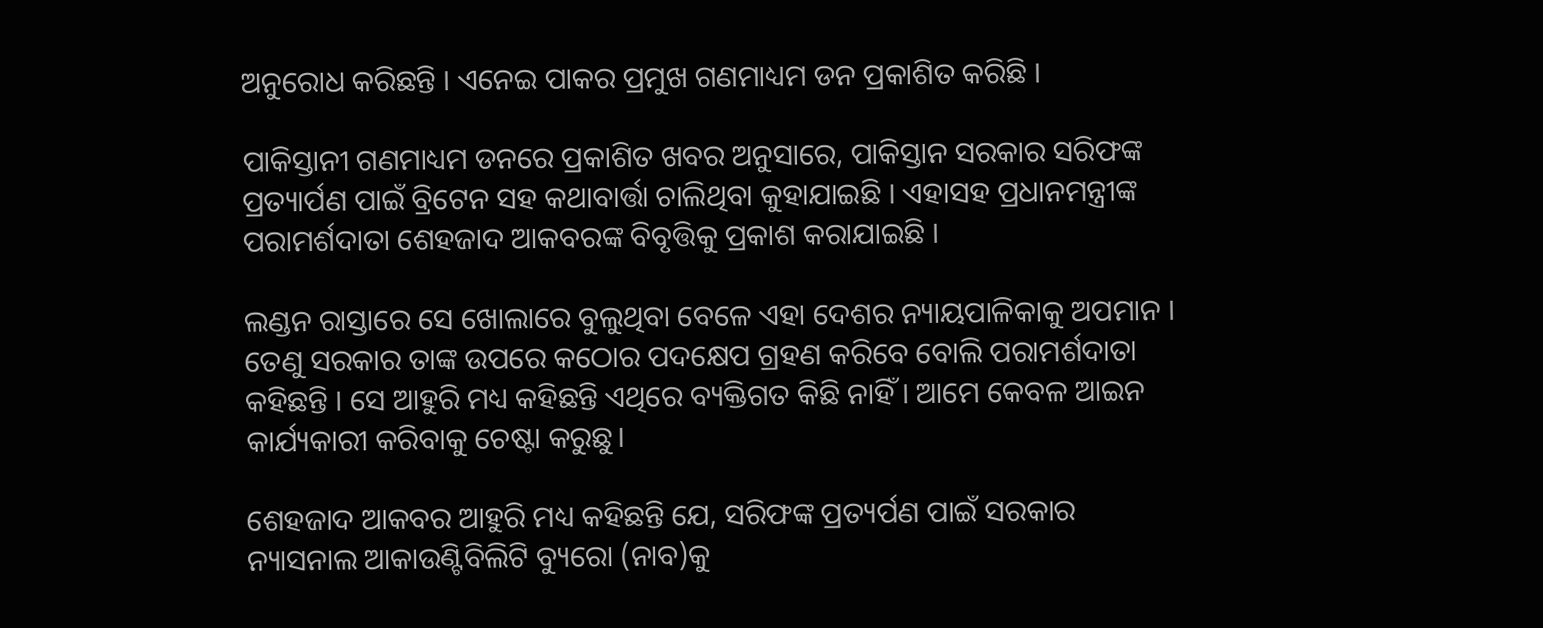ଅନୁରୋଧ କରିଛନ୍ତି । ଏନେଇ ପାକର ପ୍ରମୁଖ ଗଣମାଧ୍ୟମ ଡନ ପ୍ରକାଶିତ କରିଛି ।

ପାକିସ୍ତାନୀ ଗଣମାଧ୍ୟମ ଡନରେ ପ୍ରକାଶିତ ଖବର ଅନୁସାରେ, ପାକିସ୍ତାନ ସରକାର ସରିଫଙ୍କ ପ୍ରତ୍ୟାର୍ପଣ ପାଇଁ ବ୍ରିଟେନ ସହ କଥାବାର୍ତ୍ତା ଚାଲିଥିବା କୁହାଯାଇଛି । ଏହାସହ ପ୍ରଧାନମନ୍ତ୍ରୀଙ୍କ ପରାମର୍ଶଦାତା ଶେହଜାଦ ଆକବରଙ୍କ ବିବୃତ୍ତିକୁ ପ୍ରକାଶ କରାଯାଇଛି ।

ଲଣ୍ଡନ ରାସ୍ତାରେ ସେ ଖୋଲାରେ ବୁଲୁଥିବା ବେଳେ ଏହା ଦେଶର ନ୍ୟାୟପାଳିକାକୁ ଅପମାନ । ତେଣୁ ସରକାର ତାଙ୍କ ଉପରେ କଠୋର ପଦକ୍ଷେପ ଗ୍ରହଣ କରିବେ ବୋଲି ପରାମର୍ଶଦାତା କହିଛନ୍ତି । ସେ ଆହୁରି ମଧ୍ୟ କହିଛନ୍ତି ଏଥିରେ ବ୍ୟକ୍ତିଗତ କିଛି ନାହିଁ । ଆମେ କେବଳ ଆଇନ କାର୍ଯ୍ୟକାରୀ କରିବାକୁ ଚେଷ୍ଟା କରୁଛୁ।

ଶେହଜାଦ ଆକବର ଆହୁରି ମଧ୍ୟ କହିଛନ୍ତି ଯେ, ସରିଫଙ୍କ ପ୍ରତ୍ୟର୍ପଣ ପାଇଁ ସରକାର ନ୍ୟାସନାଲ ଆକାଉଣ୍ଟିବିଲିଟି ବ୍ୟୁରୋ (ନାବ)କୁ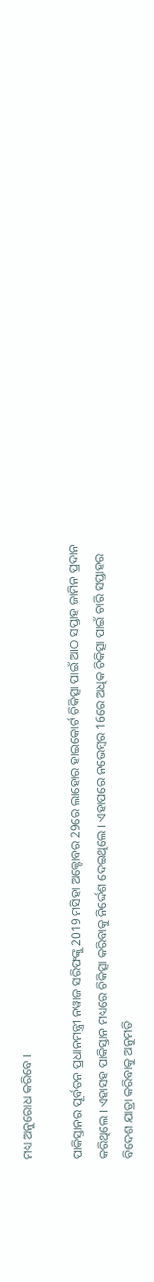ମଧ୍ୟ ଅନୁରୋଧ କରିବେ ।

ପାକିସ୍ତାନର ପୂର୍ବତନ ପ୍ରଧାନମନ୍ତ୍ରୀ ନୱାଜ ସରିଫଙ୍କୁ 2019 ମସିହା ଅକ୍ଟୋବର 29ରେ ଲାହୋର ହାଇକୋର୍ଟ ଚିକିତ୍ସା ପାଇଁ ଆଠ ସପ୍ତାହ ଜାମିନ ପ୍ରଦାନ କରିଥିଲେ । ଏହାସହ ପାକିସ୍ତାନ ମଧ୍ୟରେ ଚିକିତ୍ସା କରିବାକୁ ନିର୍ଦ୍ଦେଶ ଦେଇଥିଲେ । ଏହାପରେ ନଭେମ୍ବର 16ରେ ଅଧିକ ଚିକିତ୍ସା ପାଇଁ ଚାରି ସପ୍ତାହର ବିଦେଶ ଯାତ୍ରା କରିବାକୁ ଅନୁମତି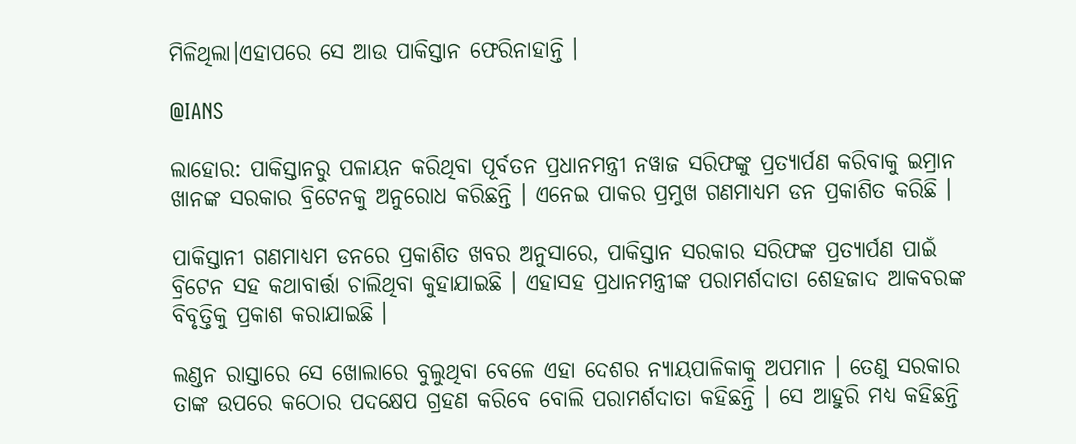ମିଳିଥିଲା।ଏହାପରେ ସେ ଆଉ ପାକିସ୍ତାନ ଫେରିନାହାନ୍ତି ।

@IANS

ଲାହୋର: ପାକିସ୍ତାନରୁ ପଳାୟନ କରିଥିବା ପୂର୍ବତନ ପ୍ରଧାନମନ୍ତ୍ରୀ ନୱାଜ ସରିଫଙ୍କୁ ପ୍ରତ୍ୟାର୍ପଣ କରିବାକୁ ଇମ୍ରାନ ଖାନଙ୍କ ସରକାର ବ୍ରିଟେନକୁ ଅନୁରୋଧ କରିଛନ୍ତି । ଏନେଇ ପାକର ପ୍ରମୁଖ ଗଣମାଧ୍ୟମ ଡନ ପ୍ରକାଶିତ କରିଛି ।

ପାକିସ୍ତାନୀ ଗଣମାଧ୍ୟମ ଡନରେ ପ୍ରକାଶିତ ଖବର ଅନୁସାରେ, ପାକିସ୍ତାନ ସରକାର ସରିଫଙ୍କ ପ୍ରତ୍ୟାର୍ପଣ ପାଇଁ ବ୍ରିଟେନ ସହ କଥାବାର୍ତ୍ତା ଚାଲିଥିବା କୁହାଯାଇଛି । ଏହାସହ ପ୍ରଧାନମନ୍ତ୍ରୀଙ୍କ ପରାମର୍ଶଦାତା ଶେହଜାଦ ଆକବରଙ୍କ ବିବୃତ୍ତିକୁ ପ୍ରକାଶ କରାଯାଇଛି ।

ଲଣ୍ଡନ ରାସ୍ତାରେ ସେ ଖୋଲାରେ ବୁଲୁଥିବା ବେଳେ ଏହା ଦେଶର ନ୍ୟାୟପାଳିକାକୁ ଅପମାନ । ତେଣୁ ସରକାର ତାଙ୍କ ଉପରେ କଠୋର ପଦକ୍ଷେପ ଗ୍ରହଣ କରିବେ ବୋଲି ପରାମର୍ଶଦାତା କହିଛନ୍ତି । ସେ ଆହୁରି ମଧ୍ୟ କହିଛନ୍ତି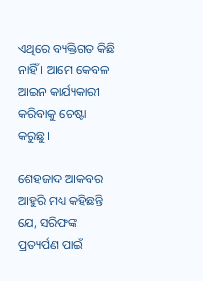ଏଥିରେ ବ୍ୟକ୍ତିଗତ କିଛି ନାହିଁ । ଆମେ କେବଳ ଆଇନ କାର୍ଯ୍ୟକାରୀ କରିବାକୁ ଚେଷ୍ଟା କରୁଛୁ।

ଶେହଜାଦ ଆକବର ଆହୁରି ମଧ୍ୟ କହିଛନ୍ତି ଯେ, ସରିଫଙ୍କ ପ୍ରତ୍ୟର୍ପଣ ପାଇଁ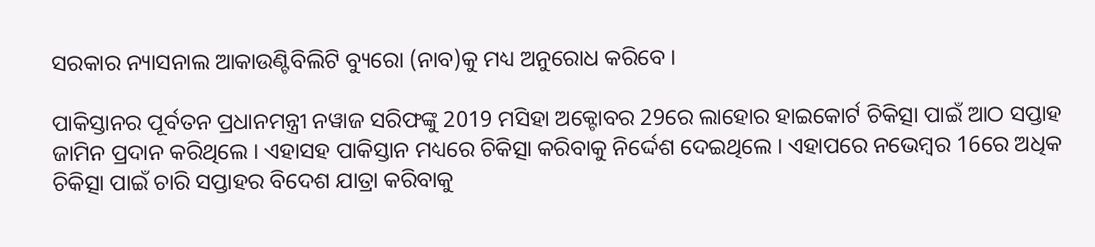ସରକାର ନ୍ୟାସନାଲ ଆକାଉଣ୍ଟିବିଲିଟି ବ୍ୟୁରୋ (ନାବ)କୁ ମଧ୍ୟ ଅନୁରୋଧ କରିବେ ।

ପାକିସ୍ତାନର ପୂର୍ବତନ ପ୍ରଧାନମନ୍ତ୍ରୀ ନୱାଜ ସରିଫଙ୍କୁ 2019 ମସିହା ଅକ୍ଟୋବର 29ରେ ଲାହୋର ହାଇକୋର୍ଟ ଚିକିତ୍ସା ପାଇଁ ଆଠ ସପ୍ତାହ ଜାମିନ ପ୍ରଦାନ କରିଥିଲେ । ଏହାସହ ପାକିସ୍ତାନ ମଧ୍ୟରେ ଚିକିତ୍ସା କରିବାକୁ ନିର୍ଦ୍ଦେଶ ଦେଇଥିଲେ । ଏହାପରେ ନଭେମ୍ବର 16ରେ ଅଧିକ ଚିକିତ୍ସା ପାଇଁ ଚାରି ସପ୍ତାହର ବିଦେଶ ଯାତ୍ରା କରିବାକୁ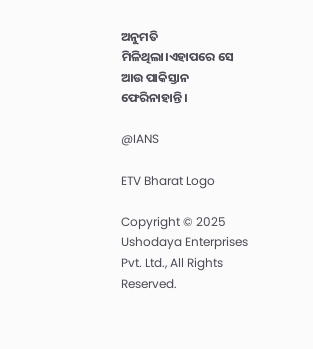ଅନୁମତି ମିଳିଥିଲା।ଏହାପରେ ସେ ଆଉ ପାକିସ୍ତାନ ଫେରିନାହାନ୍ତି ।

@IANS

ETV Bharat Logo

Copyright © 2025 Ushodaya Enterprises Pvt. Ltd., All Rights Reserved.